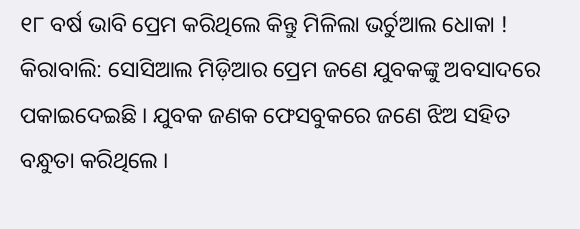୧୮ ବର୍ଷ ଭାବି ପ୍ରେମ କରିଥିଲେ କିନ୍ତୁ ମିଳିଲା ଭର୍ଚୁଆଲ ଧୋକା !
କିରାବାଲି: ସୋସିଆଲ ମିଡ଼ିଆର ପ୍ରେମ ଜଣେ ଯୁବକଙ୍କୁ ଅବସାଦରେ ପକାଇଦେଇଛି । ଯୁବକ ଜଣକ ଫେସବୁକରେ ଜଣେ ଝିଅ ସହିତ ବନ୍ଧୁତା କରିଥିଲେ ।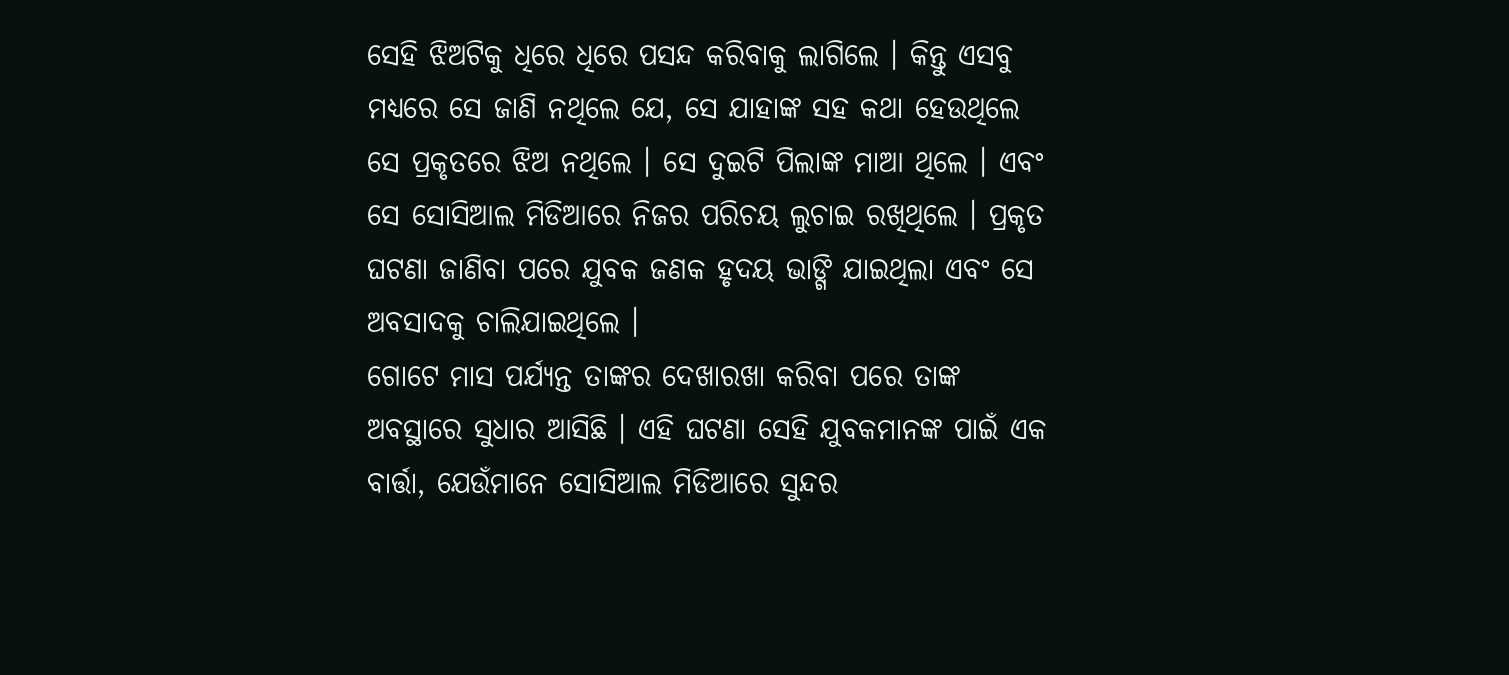ସେହି ଝିଅଟିକୁ ଧିରେ ଧିରେ ପସନ୍ଦ କରିବାକୁ ଲାଗିଲେ । କିନ୍ତୁ ଏସବୁ ମଧ୍ୟରେ ସେ ଜାଣି ନଥିଲେ ଯେ, ସେ ଯାହାଙ୍କ ସହ କଥା ହେଉଥିଲେ ସେ ପ୍ରକୃତରେ ଝିଅ ନଥିଲେ । ସେ ଦୁଇଟି ପିଲାଙ୍କ ମାଆ ଥିଲେ । ଏବଂ ସେ ସୋସିଆଲ ମିଡିଆରେ ନିଜର ପରିଚୟ ଲୁଚାଇ ରଖିଥିଲେ । ପ୍ରକୃତ ଘଟଣା ଜାଣିବା ପରେ ଯୁବକ ଜଣକ ହୃଦୟ ଭାଙ୍ଗି ଯାଇଥିଲା ଏବଂ ସେ ଅବସାଦକୁ ଚାଲିଯାଇଥିଲେ ।
ଗୋଟେ ମାସ ପର୍ଯ୍ୟନ୍ତ ତାଙ୍କର ଦେଖାରଖା କରିବା ପରେ ତାଙ୍କ ଅବସ୍ଥାରେ ସୁଧାର ଆସିଛି । ଏହି ଘଟଣା ସେହି ଯୁବକମାନଙ୍କ ପାଇଁ ଏକ ବାର୍ତ୍ତା, ଯେଉଁମାନେ ସୋସିଆଲ ମିଡିଆରେ ସୁନ୍ଦର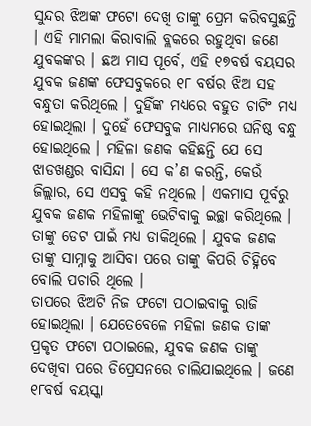ସୁନ୍ଦର ଝିଅଙ୍କ ଫଟୋ ଦେଖି ତାଙ୍କୁ ପ୍ରେମ କରିବସୁଛନ୍ତି । ଏହି ମାମଲା କିରାବାଲି ବ୍ଲକରେ ରହୁଥିବା ଜଣେ ଯୁବକଙ୍କର । ଛଅ ମାସ ପୂର୍ବେ, ଏହି ୧୭ବର୍ଷ ବୟସର ଯୁବକ ଜଣଙ୍କ ଫେସବୁକରେ ୧୮ ବର୍ଷର ଝିଅ ସହ ବନ୍ଧୁତା କରିଥିଲେ । ଦୁହିଁଙ୍କ ମଧ୍ୟରେ ବହୁତ ଚାଟିଂ ମଧ୍ୟ ହୋଇଥିଲା । ଦୁହେଁ ଫେସବୁକ ମାଧ୍ୟମରେ ଘନିଷ୍ଠ ବନ୍ଧୁ ହୋଇଥିଲେ । ମହିଳା ଜଣକ କହିଛନ୍ତି ଯେ ସେ ଝାଡଖଣ୍ଡର ବାସିନ୍ଦା । ସେ କ’ଣ କରନ୍ତି, କେଉଁ ଜିଲ୍ଲାର, ସେ ଏସବୁ କହି ନଥିଲେ । ଏକମାସ ପୂର୍ବରୁ ଯୁବକ ଜଣକ ମହିଳାଙ୍କୁ ଭେଟିବାକୁ ଇଚ୍ଛା କରିଥିଲେ । ତାଙ୍କୁ ଡେଟ ପାଇଁ ମଧ୍ୟ ଡାକିଥିଲେ । ଯୁବକ ଜଣକ ତାଙ୍କୁ ସାମ୍ନାକୁ ଆସିବା ପରେ ତାଙ୍କୁ କିପରି ଚିହ୍ନିବେ ବୋଲି ପଚାରି ଥିଲେ ।
ତାପରେ ଝିଅଟି ନିଜ ଫଟୋ ପଠାଇବାକୁ ରାଜି ହୋଇଥିଲା । ଯେତେବେଳେ ମହିଳା ଜଣକ ତାଙ୍କ ପ୍ରକୃତ ଫଟୋ ପଠାଇଲେ, ଯୁବକ ଜଣକ ତାଙ୍କୁ ଦେଖିବା ପରେ ଡିପ୍ରେସନରେ ଚାଲିଯାଇଥିଲେ । ଜଣେ ୧୮ବର୍ଷ ବୟସ୍କା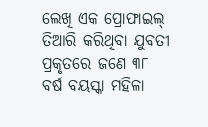ଲେଖି ଏକ ପ୍ରୋଫାଇଲ୍ ତିଆରି କରିଥିବା ଯୁବତୀ ପ୍ରକୃତରେ ଜଣେ ୩୮ ବର୍ଷ ବୟସ୍କା ମହିଳା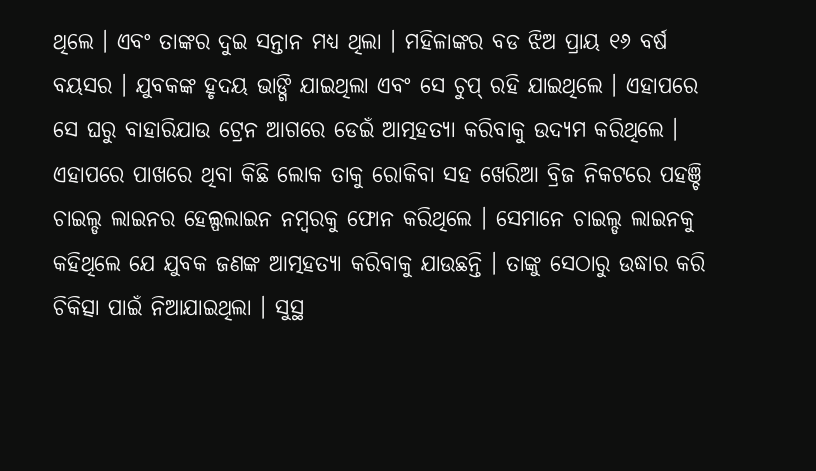ଥିଲେ । ଏବଂ ତାଙ୍କର ଦୁଇ ସନ୍ତାନ ମଧ୍ୟ ଥିଲା । ମହିଳାଙ୍କର ବଡ ଝିଅ ପ୍ରାୟ ୧୬ ବର୍ଷ ବୟସର । ଯୁବକଙ୍କ ହୃଦୟ ଭାଙ୍ଗି ଯାଇଥିଲା ଏବଂ ସେ ଚୁପ୍ ରହି ଯାଇଥିଲେ । ଏହାପରେ ସେ ଘରୁ ବାହାରିଯାଉ ଟ୍ରେନ ଆଗରେ ଡେଇଁ ଆତ୍ମହତ୍ୟା କରିବାକୁ ଉଦ୍ୟମ କରିଥିଲେ ।
ଏହାପରେ ପାଖରେ ଥିବା କିଛି ଲୋକ ତାକୁ ରୋକିବା ସହ ଖେରିଆ ବ୍ରିଜ ନିକଟରେ ପହଞ୍ଚି ଚାଇଲ୍ଡ ଲାଇନର ହେଲ୍ପଲାଇନ ନମ୍ବରକୁ ଫୋନ କରିଥିଲେ । ସେମାନେ ଚାଇଲ୍ଡ ଲାଇନକୁ କହିଥିଲେ ଯେ ଯୁବକ ଜଣଙ୍କ ଆତ୍ମହତ୍ୟା କରିବାକୁ ଯାଉଛନ୍ତି । ତାଙ୍କୁ ସେଠାରୁ ଉଦ୍ଧାର କରି ଚିକିତ୍ସା ପାଇଁ ନିଆଯାଇଥିଲା । ସୁସ୍ଥ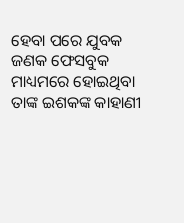ହେବା ପରେ ଯୁବକ ଜଣକ ଫେସବୁକ ମାଧ୍ୟମରେ ହୋଇଥିବା ତାଙ୍କ ଇଶକଙ୍କ କାହାଣୀ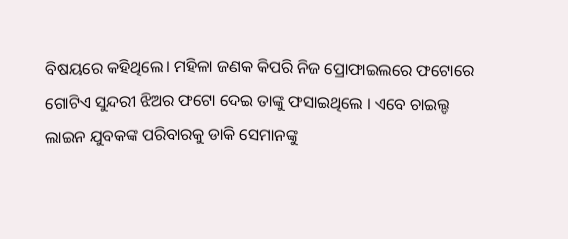ବିଷୟରେ କହିଥିଲେ। ମହିଳା ଜଣକ କିପରି ନିଜ ପ୍ରୋଫାଇଲରେ ଫଟୋରେ ଗୋଟିଏ ସୁନ୍ଦରୀ ଝିଅର ଫଟୋ ଦେଇ ତାଙ୍କୁ ଫସାଇଥିଲେ । ଏବେ ଚାଇଲ୍ଡ ଲାଇନ ଯୁବକଙ୍କ ପରିବାରକୁ ଡାକି ସେମାନଙ୍କୁ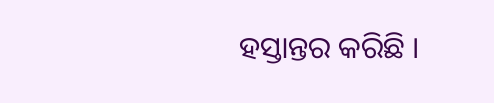ହସ୍ତାନ୍ତର କରିଛି ।